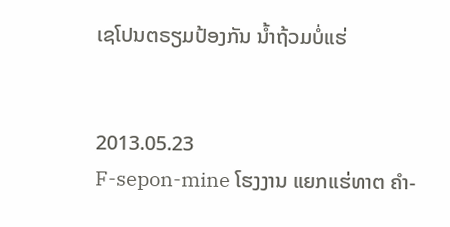ເຊໂປນຕຣຽມປ້ອງກັນ ນໍ້າຖ້ວມບໍ່ແຮ່


2013.05.23
F-sepon-mine ໂຮງງານ ແຍກແຮ່ທາຕ ຄໍາ-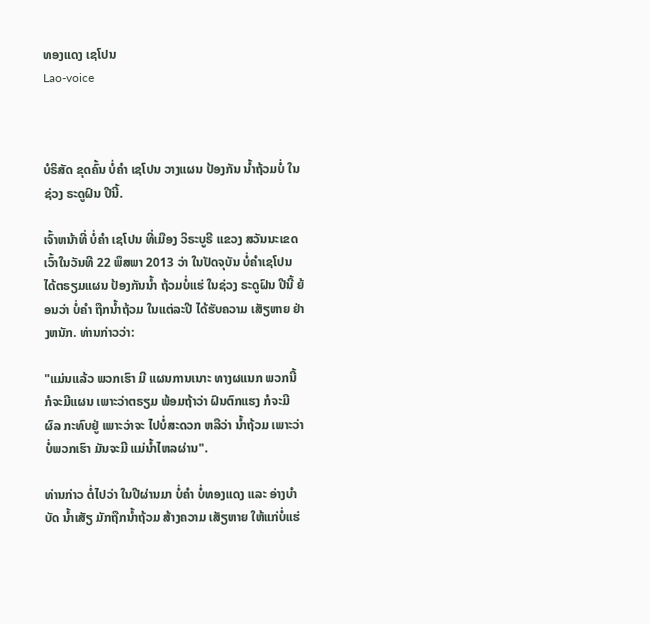ທອງແດງ ເຊໂປນ
Lao-voice



ບໍຣິສັດ ຂຸດຄົ້ນ ບໍ່ຄຳ ເຊໂປນ ວາງແຜນ ປ້ອງກັນ ນ້ຳຖ້ວມບໍ່ ໃນຊ່ວງ ຣະດູຝົນ ປີນີ້.

ເຈົ້າຫນ້າທີ່ ບໍ່ຄຳ ເຊໂປນ ທີ່ເມືອງ ວິຣະບູຣີ ແຂວງ ສວັນນະເຂດ ເວົ້າໃນວັນທີ 22 ພຶສພາ 2013 ວ່າ ໃນປັດຈຸບັນ ບໍ່ຄຳເຊໂປນ ໄດ້ຕຣຽມແຜນ ປ້ອງກັນນ້ຳ ຖ້ວມບໍ່ແຮ່ ໃນຊ່ວງ ຣະດູຝົນ ປີນີ້ ຍ້ອນວ່າ ບໍ່ຄຳ ຖືກນໍ້າຖ້ວມ ໃນແຕ່ລະປີ ໄດ້ຮັບຄວາມ ເສັຽຫາຍ ຢ່າງຫນັກ. ທ່ານກ່າວວ່າ:

"ແມ່ນແລ້ວ ພວກເຮົາ ມີ ແຜນການເນາະ ທາງຜແນກ ພວກນີ້ ກໍຈະມີແຜນ ເພາະວ່າຕຣຽມ ພ້ອມຖ້າວ່າ ຝົນຕົກແຮງ ກໍຈະມີຜົລ ກະທົບຢູ່ ເພາະວ່າຈະ ໄປບໍ່ສະດວກ ຫລືວ່າ ນ້ຳຖ້ວມ ເພາະວ່າ ບໍ່ພວກເຮົາ ມັນຈະມີ ແມ່ນ້ຳໄຫລຜ່ານ".

ທ່ານກ່າວ ຕໍ່ໄປວ່າ ໃນປີຜ່ານມາ ບໍ່ຄຳ ບໍ່ທອງແດງ ແລະ ອ່າງບຳບັດ ນ້ຳເສັຽ ມັກຖືກນ້ຳຖ້ວມ ສ້າງຄວາມ ເສັຽຫາຍ ໃຫ້ແກ່ບໍ່ແຮ່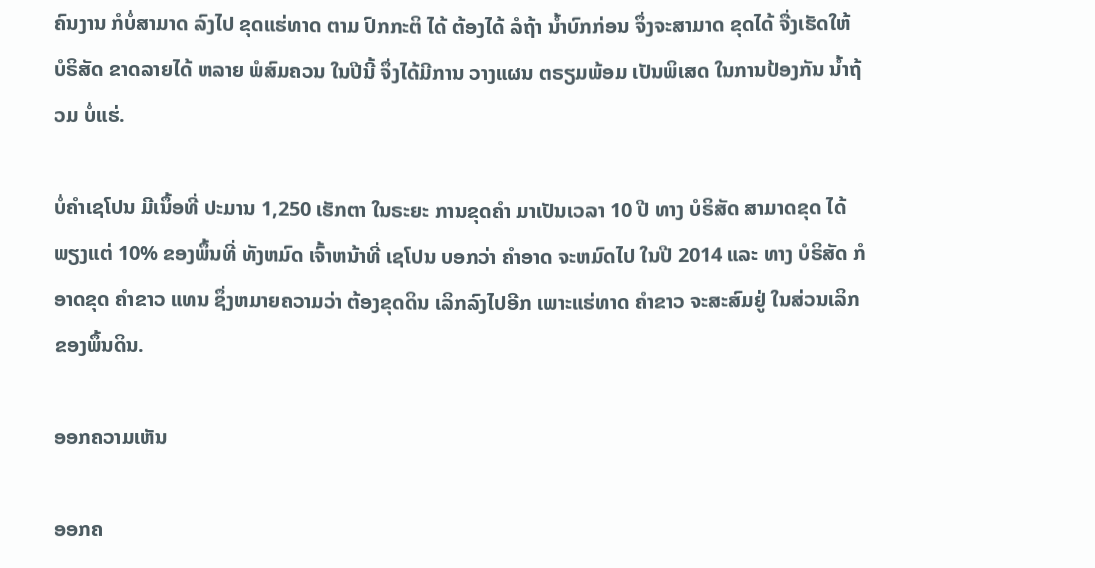ຄົນງານ ກໍບໍ່ສາມາດ ລົງໄປ ຂຸດແຮ່ທາດ ຕາມ ປົກກະຕິ ໄດ້ ຕ້ອງໄດ້ ລໍຖ້າ ນ້ຳບົກກ່ອນ ຈຶ່ງຈະສາມາດ ຂຸດໄດ້ ຈື່ງເຮັດໃຫ້ ບໍຣິສັດ ຂາດລາຍໄດ້ ຫລາຍ ພໍສົມຄວນ ໃນປີນີ້ ຈຶ່ງໄດ້ມີການ ວາງແຜນ ຕຣຽມພ້ອມ ເປັນພິເສດ ໃນການປ້ອງກັນ ນ້ຳຖ້ວມ ບໍ່ແຮ່.

ບໍ່ຄຳເຊໂປນ ມີເນຶ້ອທີ່ ປະມານ 1,250 ເຮັກຕາ ໃນຣະຍະ ການຂຸດຄຳ ມາເປັນເວລາ 10 ປີ ທາງ ບໍຣິສັດ ສາມາດຂຸດ ໄດ້ພຽງແຕ່ 10% ຂອງພຶ້ນທີ່ ທັງຫມົດ ເຈົ້າຫນ້າທີ່ ເຊໂປນ ບອກວ່າ ຄຳອາດ ຈະຫມົດໄປ ໃນປີ 2014 ແລະ ທາງ ບໍຣິສັດ ກໍອາດຂຸດ ຄຳຂາວ ແທນ ຊຶ່ງຫມາຍຄວາມວ່າ ຕ້ອງຂຸດດິນ ເລິກລົງໄປອີກ ເພາະແຮ່ທາດ ຄຳຂາວ ຈະສະສົມຢູ່ ໃນສ່ວນເລິກ ຂອງພຶ້ນດິນ.

ອອກຄວາມເຫັນ

ອອກຄ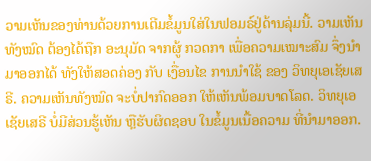ວາມເຫັນຂອງທ່ານດ້ວຍການເຕີມຂໍ້ມູນໃສ່ໃນຟອມຣ໌ຢູ່ດ້ານລຸ່ມນີ້. ວາມເຫັນທັງໝົດ ຕ້ອງໄດ້ຖືກ ອະນຸມັດ ຈາກຜູ້ ກວດກາ ເພື່ອຄວາມເໝາະສົມ ຈຶ່ງນໍາມາອອກໄດ້ ທັງໃຫ້ສອດຄ່ອງ ກັບ ເງື່ອນໄຂ ການນຳໃຊ້ ຂອງ ວິທຍຸເອເຊັຍເສຣີ. ຄວາມເຫັນທັງໝົດ ຈະບໍ່ປາກົດອອກ ໃຫ້ເຫັນພ້ອມບາດໂລດ. ວິທຍຸເອເຊັຍເສຣີ ບໍ່ມີສ່ວນຮູ້ເຫັນ ຫຼືຮັບຜິດຊອບ ໃນຂໍ້ມູນເນື້ອຄວາມ ທີ່ນໍາມາອອກ.